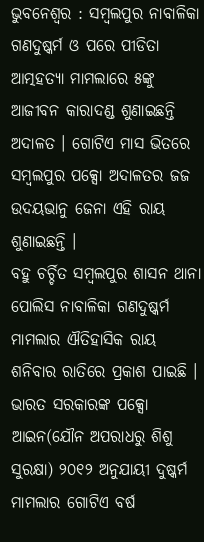ଭୁବନେଶ୍ୱର : ସମ୍ବଲପୁର ନାବାଳିକା ଗଣଦୁଷ୍କର୍ମ ଓ ପରେ ପୀଡିତା ଆତ୍ମହତ୍ୟା ମାମଲାରେ ୫ଙ୍କୁ ଆଜୀବନ କାରାଦଣ୍ଡ ଶୁଣାଇଛନ୍ତି ଅଦାଳତ । ଗୋଟିଏ ମାସ ଭିତରେ ସମ୍ବଲପୁର ପକ୍ସୋ ଅଦାଳତର ଜଜ ଉଦୟଭାନୁ ଜେନା ଏହି ରାୟ ଶୁଣାଇଛନ୍ତି ।
ବହୁ ଚର୍ଚ୍ଚିତ ସମ୍ବଲପୁର ଶାସନ ଥାନା ପୋଲିସ ନାବାଳିକା ଗଣଦୁଷ୍କର୍ମ ମାମଲାର ଐତିହାସିକ ରାୟ ଶନିବାର ରାତିରେ ପ୍ରକାଶ ପାଇଛି । ଭାରତ ସରକାରଙ୍କ ପକ୍ସୋ ଆଇନ(ଯୌନ ଅପରାଧରୁ ଶିଶୁ ସୁରକ୍ଷା) ୨୦୧୨ ଅନୁଯାୟୀ ଦୁଷ୍କର୍ମ ମାମଲାର ଗୋଟିଏ ବର୍ଷ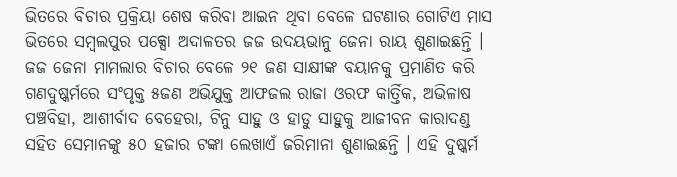ଭିତରେ ବିଚାର ପ୍ରକ୍ରିୟା ଶେଷ କରିବା ଆଇନ ଥିବା ବେଳେ ଘଟଣାର ଗୋଟିଏ ମାସ ଭିତରେ ସମ୍ବଲପୁର ପକ୍ସୋ ଅଦାଳତର ଜଜ ଉଦୟଭାନୁ ଜେନା ରାୟ ଶୁଣାଇଛନ୍ତି । ଜଜ ଜେନା ମାମଲାର ବିଚାର ବେଳେ ୨୧ ଜଣ ସାକ୍ଷୀଙ୍କ ବୟାନକୁ ପ୍ରମାଣିତ କରି ଗଣଦୁଷ୍କର୍ମରେ ସଂପୃକ୍ତ ୫ଜଣ ଅଭିଯୁକ୍ତ ଆଫଜଲ ରାଜା ଓରଫ କାର୍ତ୍ତିକ, ଅଭିଳାଷ ପଞ୍ଚବିହା, ଆଶୀର୍ବାଦ ବେହେରା, ଟିନୁ ସାହୁ ଓ ହାଡୁ ସାହୁକୁ ଆଜୀବନ କାରାଦଣ୍ଡ ସହିତ ସେମାନଙ୍କୁ ୫୦ ହଜାର ଟଙ୍କା ଲେଖାଏଁ ଜରିମାନା ଶୁଣାଇଛନ୍ତି । ଏହି ଦୁଷ୍କର୍ମ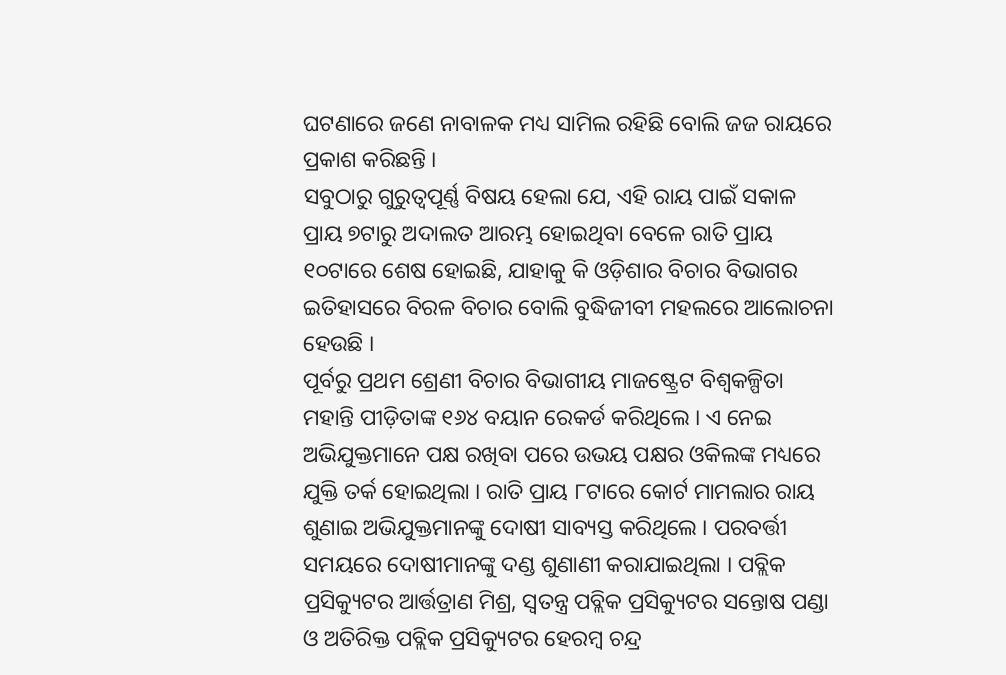ଘଟଣାରେ ଜଣେ ନାବାଳକ ମଧ୍ୟ ସାମିଲ ରହିଛି ବୋଲି ଜଜ ରାୟରେ ପ୍ରକାଶ କରିଛନ୍ତି ।
ସବୁଠାରୁ ଗୁରୁତ୍ୱପୂର୍ଣ୍ଣ ବିଷୟ ହେଲା ଯେ, ଏହି ରାୟ ପାଇଁ ସକାଳ ପ୍ରାୟ ୭ଟାରୁ ଅଦାଲତ ଆରମ୍ଭ ହୋଇଥିବା ବେଳେ ରାତି ପ୍ରାୟ ୧୦ଟାରେ ଶେଷ ହୋଇଛି, ଯାହାକୁ କି ଓଡ଼ିଶାର ବିଚାର ବିଭାଗର ଇତିହାସରେ ବିରଳ ବିଚାର ବୋଲି ବୁଦ୍ଧିଜୀବୀ ମହଲରେ ଆଲୋଚନା ହେଉଛି ।
ପୂର୍ବରୁ ପ୍ରଥମ ଶ୍ରେଣୀ ବିଚାର ବିଭାଗୀୟ ମାଜଷ୍ଟ୍ରେଟ ବିଶ୍ୱକଳ୍ପିତା ମହାନ୍ତି ପୀଡ଼ିତାଙ୍କ ୧୬୪ ବୟାନ ରେକର୍ଡ କରିଥିଲେ । ଏ ନେଇ ଅଭିଯୁକ୍ତମାନେ ପକ୍ଷ ରଖିବା ପରେ ଉଭୟ ପକ୍ଷର ଓକିଲଙ୍କ ମଧ୍ୟରେ ଯୁକ୍ତି ତର୍କ ହୋଇଥିଲା । ରାତି ପ୍ରାୟ ୮ଟାରେ କୋର୍ଟ ମାମଲାର ରାୟ ଶୁଣାଇ ଅଭିଯୁକ୍ତମାନଙ୍କୁ ଦୋଷୀ ସାବ୍ୟସ୍ତ କରିଥିଲେ । ପରବର୍ତ୍ତୀ ସମୟରେ ଦୋଷୀମାନଙ୍କୁ ଦଣ୍ଡ ଶୁଣାଣୀ କରାଯାଇଥିଲା । ପବ୍ଲିକ ପ୍ରସିକ୍ୟୁଟର ଆର୍ତ୍ତତ୍ରାଣ ମିଶ୍ର, ସ୍ୱତନ୍ତ୍ର ପବ୍ଲିକ ପ୍ରସିକ୍ୟୁଟର ସନ୍ତୋଷ ପଣ୍ଡା ଓ ଅତିରିକ୍ତ ପବ୍ଲିକ ପ୍ରସିକ୍ୟୁଟର ହେରମ୍ବ ଚନ୍ଦ୍ର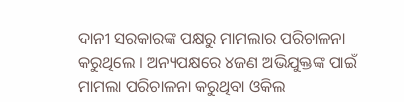ଦାନୀ ସରକାରଙ୍କ ପକ୍ଷରୁ ମାମଲାର ପରିଚାଳନା କରୁଥିଲେ । ଅନ୍ୟପକ୍ଷରେ ୪ଜଣ ଅଭିଯୁକ୍ତଙ୍କ ପାଇଁ ମାମଲା ପରିଚାଳନା କରୁଥିବା ଓକିଲ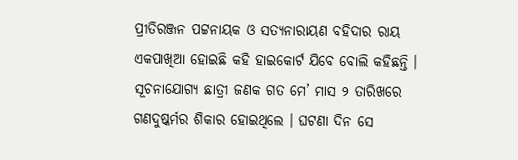ପ୍ରୀତିରଞ୍ଜନ ପଟ୍ଟନାୟକ ଓ ସତ୍ୟନାରାୟଣ ବହିଦାର ରାୟ ଏକପାଖିଆ ହୋଇଛି କହି ହାଇକୋର୍ଟ ଯିବେ ବୋଲି କହିଛନ୍ତି ।
ସୂଚନାଯୋଗ୍ୟ ଛାତ୍ରୀ ଜଣକ ଗତ ମେ’ ମାସ ୨ ତାରିଖରେ ଗଣଦୁଷ୍କର୍ମର ଶିକାର ହୋଇଥିଲେ । ଘଟଣା ଦିନ ସେ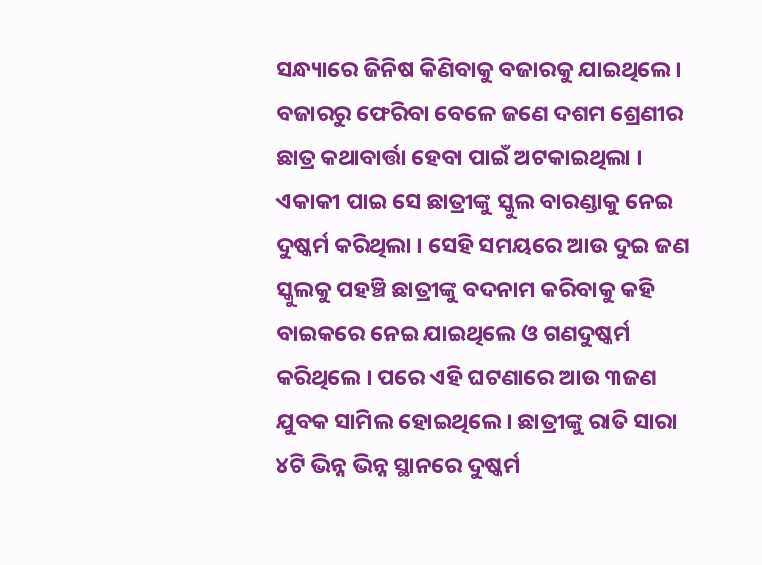ସନ୍ଧ୍ୟାରେ ଜିନିଷ କିଣିବାକୁ ବଜାରକୁ ଯାଇଥିଲେ । ବଜାରରୁ ଫେରିବା ବେଳେ ଜଣେ ଦଶମ ଶ୍ରେଣୀର ଛାତ୍ର କଥାବାର୍ତ୍ତା ହେବା ପାଇଁ ଅଟକାଇଥିଲା । ଏକାକୀ ପାଇ ସେ ଛାତ୍ରୀଙ୍କୁ ସ୍କୁଲ ବାରଣ୍ଡାକୁ ନେଇ ଦୁଷ୍କର୍ମ କରିଥିଲା । ସେହି ସମୟରେ ଆଉ ଦୁଇ ଜଣ ସ୍କୁଲକୁ ପହଞ୍ଚି ଛାତ୍ରୀଙ୍କୁ ବଦନାମ କରିବାକୁ କହି ବାଇକରେ ନେଇ ଯାଇଥିଲେ ଓ ଗଣଦୁଷ୍କର୍ମ କରିଥିଲେ । ପରେ ଏହି ଘଟଣାରେ ଆଉ ୩ଜଣ ଯୁବକ ସାମିଲ ହୋଇଥିଲେ । ଛାତ୍ରୀଙ୍କୁ ରାତି ସାରା ୪ଟି ଭିନ୍ନ ଭିନ୍ନ ସ୍ଥାନରେ ଦୁଷ୍କର୍ମ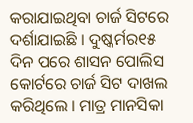କରାଯାଇଥିବା ଚାର୍ଜ ସିଟରେ ଦର୍ଶାଯାଇଛି । ଦୁଷ୍କର୍ମର୧୫ ଦିନ ପରେ ଶାସନ ପୋଲିସ କୋର୍ଟରେ ଚାର୍ଜ ସିଟ ଦାଖଲ କରିଥିଲେ । ମାତ୍ର ମାନସିକା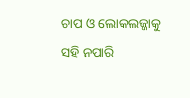ଚାପ ଓ ଲୋକଲଜ୍ଜାକୁ ସହି ନପାରି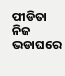ପୀଡିତା ନିଜ ଭଡାଘରେ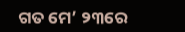ଗତ ମେ’ ୨୩ରେ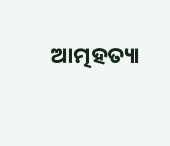ଆତ୍ମହତ୍ୟା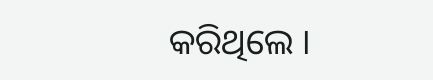କରିଥିଲେ ।